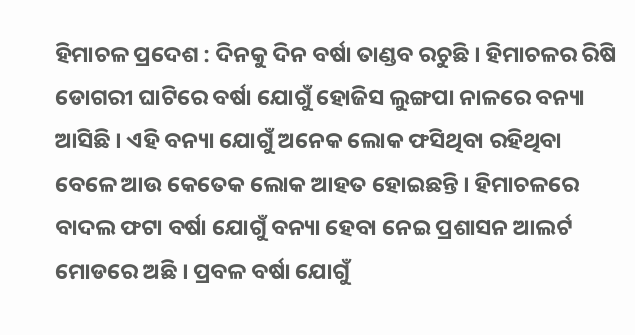ହିମାଚଳ ପ୍ରଦେଶ : ଦିନକୁ ଦିନ ବର୍ଷା ତାଣ୍ଡବ ରଚୁଛି । ହିମାଚଳର ରିଷି ଡୋଗରୀ ଘାଟିରେ ବର୍ଷା ଯୋଗୁଁ ହୋଜିସ ଲୁଙ୍ଗପା ନାଳରେ ବନ୍ୟା ଆସିଛି । ଏହି ବନ୍ୟା ଯୋଗୁଁ ଅନେକ ଲୋକ ଫସିଥିବା ରହିଥିବା ବେଳେ ଆଉ କେତେକ ଲୋକ ଆହତ ହୋଇଛନ୍ତି । ହିମାଚଳରେ ବାଦଲ ଫଟା ବର୍ଷା ଯୋଗୁଁ ବନ୍ୟା ହେବା ନେଇ ପ୍ରଶାସନ ଆଲର୍ଟ ମୋଡରେ ଅଛି । ପ୍ରବଳ ବର୍ଷା ଯୋଗୁଁ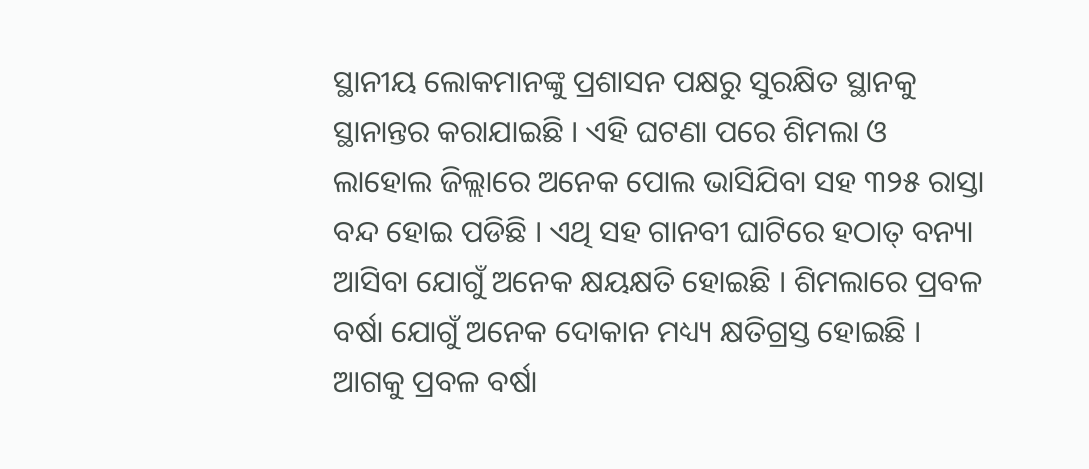ସ୍ଥାନୀୟ ଲୋକମାନଙ୍କୁ ପ୍ରଶାସନ ପକ୍ଷରୁ ସୁରକ୍ଷିତ ସ୍ଥାନକୁ ସ୍ଥାନାନ୍ତର କରାଯାଇଛି । ଏହି ଘଟଣା ପରେ ଶିମଲା ଓ ଲାହୋଲ ଜିଲ୍ଲାରେ ଅନେକ ପୋଲ ଭାସିଯିବା ସହ ୩୨୫ ରାସ୍ତା ବନ୍ଦ ହୋଇ ପଡିଛି । ଏଥି ସହ ଗାନବୀ ଘାଟିରେ ହଠାତ୍ ବନ୍ୟା ଆସିବା ଯୋଗୁଁ ଅନେକ କ୍ଷୟକ୍ଷତି ହୋଇଛି । ଶିମଲାରେ ପ୍ରବଳ ବର୍ଷା ଯୋଗୁଁ ଅନେକ ଦୋକାନ ମଧ୍ୟ୍ୟ କ୍ଷତିଗ୍ରସ୍ତ ହୋଇଛି । ଆଗକୁ ପ୍ରବଳ ବର୍ଷା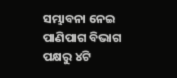ସମ୍ଭାବନା ନେଇ ପାଣିପାଗ ବିଭାଗ ପକ୍ଷରୁ ୪ଟି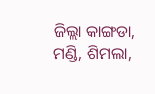ଜିଲ୍ଲା କାଙ୍ଗଡା, ମଣ୍ଡି, ଶିମଲା,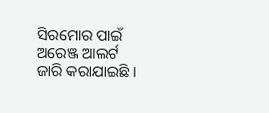ସିରମୋର ପାଇଁ ଅରେଞ୍ଜ ଆଲର୍ଟ ଜାରି କରାଯାଇଛି ।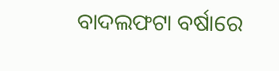ବାଦଲଫଟା ବର୍ଷାରେ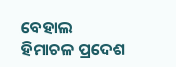ବେହାଲ ହିମାଚଳ ପ୍ରଦେଶ